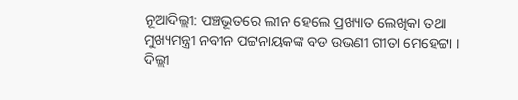ନୂଆଦିଲ୍ଲୀ: ପଞ୍ଚଭୂତରେ ଲୀନ ହେଲେ ପ୍ରଖ୍ୟାତ ଲେଖିକା ତଥା ମୁଖ୍ୟମନ୍ତ୍ରୀ ନବୀନ ପଟ୍ଟନାୟକଙ୍କ ବଡ ଉଭଣୀ ଗୀତା ମେହେଟ୍ଟା । ଦିଲ୍ଲୀ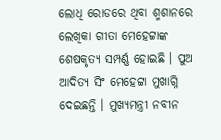ଲୋଧି ରୋଡରେ ଥିବା ଶ୍ମଶାନରେ ଲେଖିକା ଗୀତା ମେହେଟ୍ଟାଙ୍କ ଶେଷକୃତ୍ୟ ସମ୍ପର୍ଣ୍ଣ ହୋଇଛି । ପୁଅ ଆଦିତ୍ୟ ସିଂ ମେହେଟ୍ଟା ମୁଖାଗ୍ନି ଦେଇଛନ୍ତି । ମୁଖ୍ୟମନ୍ତ୍ରୀ ନବୀନ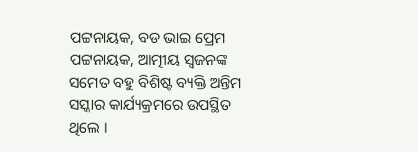ପଟ୍ଟନାୟକ, ବଡ ଭାଇ ପ୍ରେମ ପଟ୍ଟନାୟକ, ଆତ୍ମୀୟ ସ୍ବଜନଙ୍କ ସମେତ ବହୁ ବିଶିଷ୍ଟ ବ୍ୟକ୍ତି ଅନ୍ତିମ ସସ୍କାର କାର୍ଯ୍ୟକ୍ରମରେ ଉପସ୍ଥିତ ଥିଲେ ।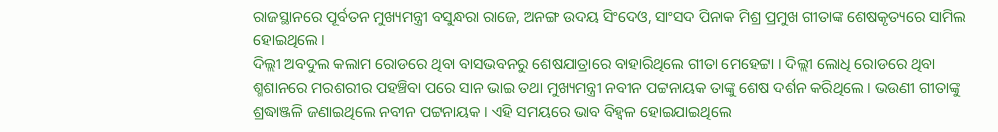ରାଜସ୍ଥାନରେ ପୂର୍ବତନ ମୁଖ୍ୟମନ୍ତ୍ରୀ ବସୁନ୍ଧରା ରାଜେ, ଅନଙ୍ଗ ଉଦୟ ସିଂଦେଓ, ସାଂସଦ ପିନାକ ମିଶ୍ର ପ୍ରମୁଖ ଗୀତାଙ୍କ ଶେଷକୃତ୍ୟରେ ସାମିଲ ହୋଇଥିଲେ ।
ଦିଲ୍ଲୀ ଅବଦୁଲ କଲାମ ରୋଡରେ ଥିବା ବାସଭବନରୁ ଶେଷଯାତ୍ରାରେ ବାହାରିଥିଲେ ଗୀତା ମେହେଟ୍ଟା । ଦିଲ୍ଲୀ ଲୋଧି ରୋଡରେ ଥିବା ଶ୍ମଶାନରେ ମରଶରୀର ପହଞ୍ଚିବା ପରେ ସାନ ଭାଇ ତଥା ମୁଖ୍ୟମନ୍ତ୍ରୀ ନବୀନ ପଟ୍ଟନାୟକ ତାଙ୍କୁ ଶେଷ ଦର୍ଶନ କରିଥିଲେ । ଭଉଣୀ ଗୀତାଙ୍କୁ ଶ୍ରଦ୍ଧାଞ୍ଜଳି ଜଣାଇଥିଲେ ନବୀନ ପଟ୍ଟନାୟକ । ଏହି ସମୟରେ ଭାବ ବିହ୍ବଳ ହୋଇଯାଇଥିଲେ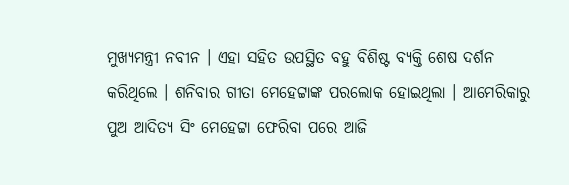ମୁଖ୍ୟମନ୍ତ୍ରୀ ନବୀନ । ଏହା ସହିତ ଉପସ୍ଥିତ ବହୁ ବିଶିଷ୍ଟ ବ୍ୟକ୍ତି ଶେଷ ଦର୍ଶନ କରିଥିଲେ । ଶନିବାର ଗୀତା ମେହେଟ୍ଟାଙ୍କ ପରଲୋକ ହୋଇଥିଲା । ଆମେରିକାରୁ ପୁଅ ଆଦିତ୍ୟ ସିଂ ମେହେଟ୍ଟା ଫେରିବା ପରେ ଆଜି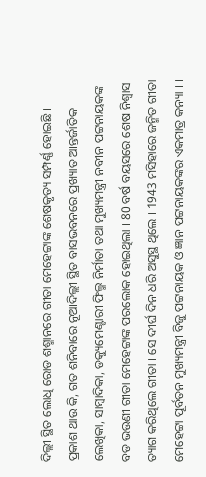ଦିଲ୍ଲୀ ସ୍ଥିତ ଲୋଧି ରୋଡ ଶଶ୍ମାନରେ ଗୀତା ମେହେଟ୍ଟାଙ୍କ ଶେଷକୃତ୍ୟ ସମ୍ପର୍ଣ୍ଣ ହୋଇଛି ।
ପ୍ରକାଶ ଥାଉ କି, ଗତ ଶନିବାରେ ନୂଆଦିଲ୍ଲୀ ସ୍ଥିତ ବାସଭବନରେ ପ୍ରଖ୍ୟାତ ଆନ୍ତର୍ଜାତିକ ଲେଖିକା, ସାମ୍ବାଦିକା, ଡକ୍ୟୁମେଣ୍ଟାରୀ ଫିଲ୍ମ ନିର୍ମାତା ତଥା ମୁଖ୍ୟମନ୍ତ୍ରୀ ନବୀନ ପଟ୍ଟନାୟକଙ୍କ ବଡ ଭଉଣୀ ଗୀତା ମେହେଟ୍ଟାଙ୍କ ପରଲୋକ ହୋଇଥିଲା । 80 ବର୍ଷ ବୟସରେ ଶେଷ ନିଶ୍ବାସ ତ୍ୟାଗ କରିଥିଲେ ଗୀତା । ସେ ଦୀର୍ଘ ଦିନ ଧରି ଅସୁସ୍ଥ ଥିଲେ । 1943 ମସିହାରେ ଜନ୍ମିତ ଗୀତା ମେହେଟ୍ଟା ପୂର୍ବତନ ମୁଖ୍ୟମନ୍ତ୍ରୀ ବିଜୁ ପଟ୍ଟନାୟକ ଓ ଜ୍ଞାନ ପଟ୍ଟନାୟକଙ୍କର ଏକମାତ୍ର କନ୍ୟା । ।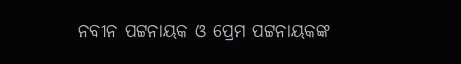ନବୀନ ପଟ୍ଟନାୟକ ଓ ପ୍ରେମ ପଟ୍ଟନାୟକଙ୍କ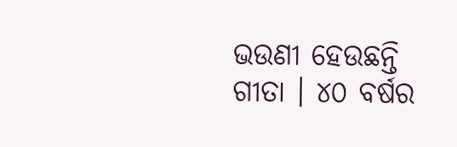ଭଉଣୀ ହେଉଛନ୍ତି ଗୀତା । ୪୦ ବର୍ଷର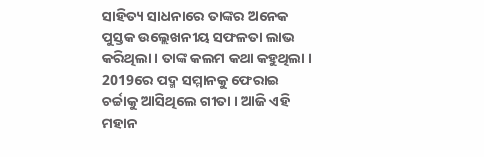ସାହିତ୍ୟ ସାଧନାରେ ତାଙ୍କର ଅନେକ ପୁସ୍ତକ ଉଲ୍ଲେଖନୀୟ ସଫଳତା ଲାଭ କରିଥିଲା । ତାଙ୍କ କଲମ କଥା କହୁଥିଲା । 2019ରେ ପଦ୍ମ ସମ୍ମାନକୁ ଫେରାଇ ଚର୍ଚ୍ଚାକୁ ଆସିଥିଲେ ଗୀତା । ଆଜି ଏହି ମହାନ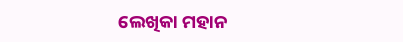ଲେଖିକା ମହାନ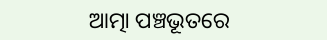ଆତ୍ମା ପଞ୍ଚଭୂତରେ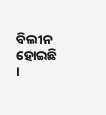ବିଲୀନ ହୋଇଛି ।